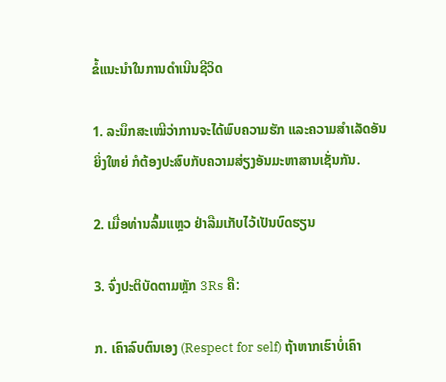ຂໍ້ແນະນຳໃນການດຳເນີນຊີວິດ

1. ລະນຶກສະເໝີວ່າການຈະໄດ້ພົບຄວາມຮັກ ແລະຄວາມສຳເລັດອັນຍິ່ງໃຫຍ່ ກໍຕ້ອງປະສົບກັບຄວາມສ່ຽງອັນມະຫາສານເຊັ່ນກັນ.

2. ເມື່ອທ່ານລົ້ມແຫຼວ ຢ່າລືມເກັບໄວ້ເປັນບົດຮຽນ

3. ຈົ່ງປະຕິບັດຕາມຫຼັກ 3Rs ຄື:

ກ. ເຄົາລົບຕົນເອງ (Respect for self) ຖ້າຫາກເຮົາບໍ່ເຄົາ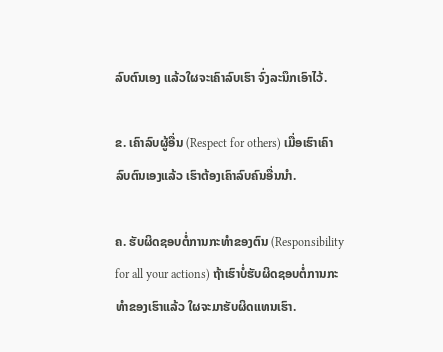ລົບຕົນເອງ ແລ້ວໃຜຈະເຄົາລົບເຮົາ ຈົ່ງລະນຶກເອົາໄວ້.

ຂ. ເຄົາລົບຜູ້ອື່ນ (Respect for others) ເມື່ອເຮົາເຄົາລົບຕົນເອງແລ້ວ ເຮົາຕ້ອງເຄົາລົບຄົນອື່ນນຳ.

ຄ. ຮັບຜິດຊອບຕໍ່ການກະທຳຂອງຕົນ (Responsibility for all your actions) ຖ້າເຮົາບໍ່ຮັບຜິດຊອບຕໍ່ການກະທຳຂອງເຮົາແລ້ວ ໃຜຈະມາຮັບຜິດແທນເຮົາ.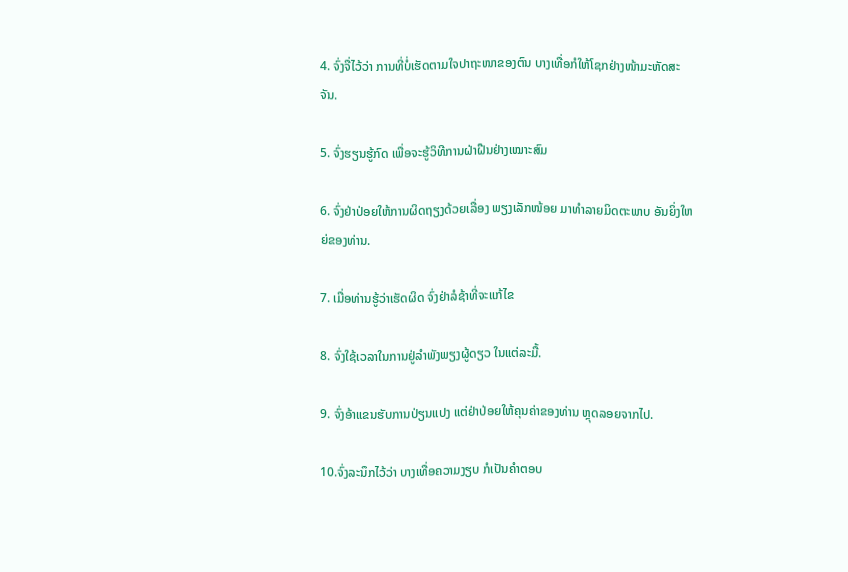4. ຈົ່ງຈື່ໄວ້ວ່າ ການທີ່ບໍ່ເຮັດຕາມໃຈປາຖະໜາຂອງຕົນ ບາງເທື່ອກໍໃຫ້ໂຊກຢ່າງໜ້າມະຫັດສະຈັນ.

5. ຈົ່ງຮຽນຮູ້ກົດ ເພື່ອຈະຮູ້ວິທີການຝ່າຝືນຢ່າງເໝາະສົມ

6. ຈົ່ງຢ່າປ່ອຍໃຫ້ການຜິດຖຽງດ້ວຍເລື່ອງ ພຽງເລັກໜ້ອຍ ມາທຳລາຍມິດຕະພາບ ອັນຍິ່ງໃຫຍ່ຂອງທ່ານ.

7. ເມື່ອທ່ານຮູ້ວ່າເຮັດຜິດ ຈົ່ງຢ່າລໍຊ້າທີ່ຈະແກ້ໄຂ

8. ຈົ່ງໃຊ້ເວລາໃນການຢູ່ລຳພັງພຽງຜູ້ດຽວ ໃນແຕ່ລະມື້.

9. ຈົ່ງອ້າແຂນຮັບການປ່ຽນແປງ ແຕ່ຢ່າປ່ອຍໃຫ້ຄຸນຄ່າຂອງທ່ານ ຫຼຸດລອຍຈາກໄປ.

10.ຈົ່ງລະນຶກໄວ້ວ່າ ບາງເທື່ອຄວາມງຽບ ກໍເປັນຄຳຕອບ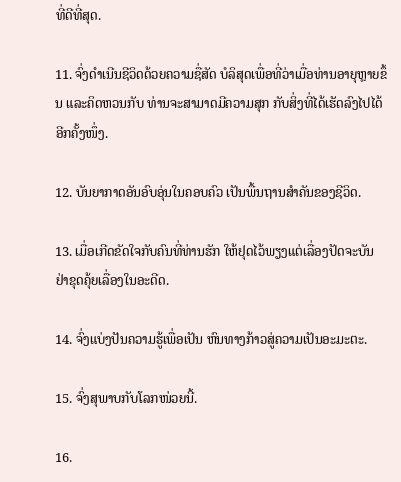ທີ່ດີທີ່ສຸດ.

11. ຈົ່ງດຳເນີນຊີວິດດ້ວຍຄວາມຊື່ສັດ ບໍລິສຸດເພື່ອທີ່ວ່າເມື່ອທ່ານອາຍຸຫຼາຍຂຶ້ນ ແລະຄິດຫວນກັບ ທ່ານຈະສາມາດມີຄວາມສຸກ ກັບສິ່ງທີ່ໄດ້ເຮັດລົງໄປໄດ້ອີກຄັ້ງໜຶ່ງ.

12. ບັນຍາກາດອັນອົບອຸ່ນໃນຄອບຄົວ ເປັນພື້ນຖານສຳຄັນຂອງຊີວິດ.

13. ເມື່ອເກີດຂັດໃຈກັບຄົນທີ່ທ່ານຮັກ ໃຫ້ຢຸດໄວ້ພຽງແຕ່ເລື່ອງປັດຈະບັນ ຢ່າຂຸດຄຸ້ຍເລື່ອງໃນອະດີດ.

14. ຈົ່ງແບ່ງປັນຄວາມຮູ້ເພື່ອເປັນ ຫົນທາງກ້າວສູ່ຄວາມເປັນອະມະຕະ.

15. ຈົ່ງສຸພາບກັບໂລກໜ່ວຍນີ້.

16.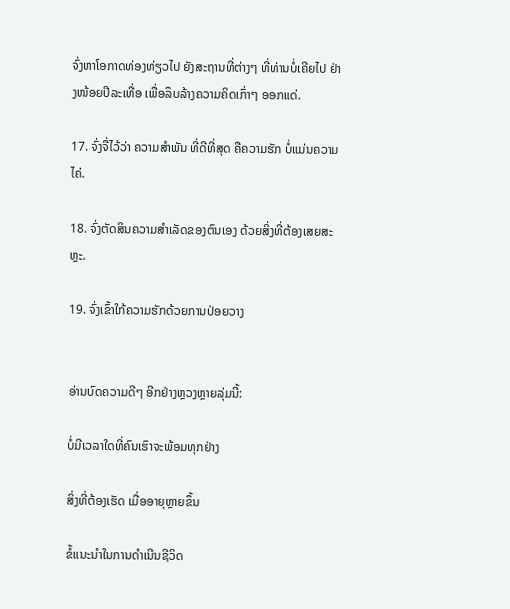ຈົ່ງຫາໂອກາດທ່ອງທ່ຽວໄປ ຍັງສະຖານທີ່ຕ່າງໆ ທີ່ທ່ານບໍ່ເຄີຍໄປ ຢ່າງໜ້ອຍປີລະເທື່ອ ເພື່ອລຶບລ້າງຄວາມຄິດເກົ່າໆ ອອກແດ່.

17. ຈົ່ງຈື່ໄວ້ວ່າ ຄວາມສຳພັນ ທີ່ດີທີ່ສຸດ ຄືຄວາມຮັກ ບໍ່ແມ່ນຄວາມໄຄ່.

18. ຈົ່ງຕັດສິນຄວາມສຳເລັດຂອງຕົນເອງ ດ້ວຍສິ່ງທີ່ຕ້ອງເສຍສະຫຼະ.

19. ຈົ່ງເຂົ້າໃກ້ຄວາມຮັກດ້ວຍການປ່ອຍວາງ


ອ່ານບົດຄວາມດີໆ ອີກຢ່າງຫຼວງຫຼາຍລຸ່ມນີ້:

ບໍ່ມີເວລາໃດທີ່ຄົນເຮົາຈະພ້ອມທຸກຢ່າງ

ສິ່ງທີ່ຕ້ອງເຮັດ ເມື່ອອາຍຸຫຼາຍຂຶ້ນ

ຂໍ້ແນະນຳໃນການດຳເນີນຊີວິດ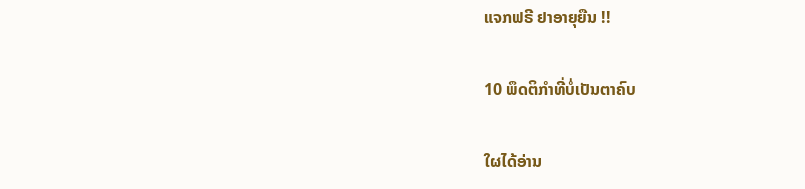ແຈກຟຣີ ຢາອາຍຸຍືນ !!

10 ພຶດຕິກໍາທີ່ບໍ່ເປັນຕາຄົບ

ໃຜໄດ້ອ່ານ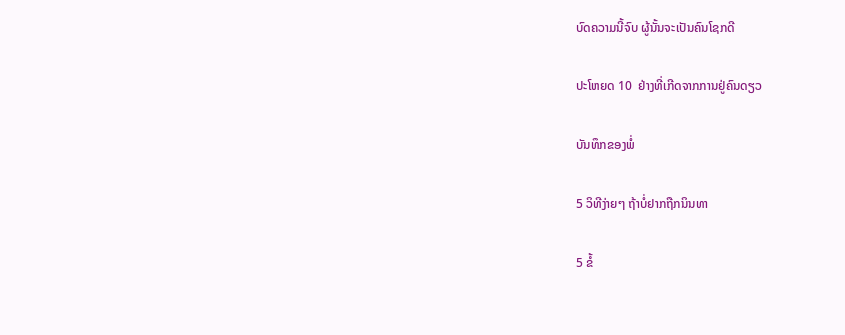ບົດຄວາມນີ້ຈົບ ຜູ້ນັ້ນຈະເປັນຄົນໂຊກດີ

ປະໂຫຍດ 10  ຢ່າງທີ່ເກີດຈາກການຢູ່ຄົນດຽວ

ບັນທຶກຂອງພໍ່

5 ວິທີງ່າຍໆ ຖ້າບໍ່ຢາກຖືກນິນທາ

5 ຂໍ້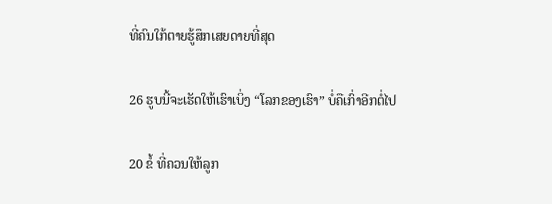ທີ່ຄົນໃກ້ຕາຍຮູ້ສຶກເສຍດາຍທີ່ສຸດ

26 ຮູບນີ້ຈະເຮັດໃຫ້ເຮົາເບິ່ງ “ໂລກຂອງເຮົາ” ບໍ່ຄືເກົ່າອີກຕໍ່ໄປ

20 ຂໍ້ ທີ່ຄວນໃຫ້ລູກ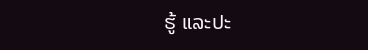ຮູ້ ແລະປະ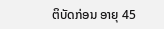ຕິບັດກ່ອນ ອາຍຸ 45